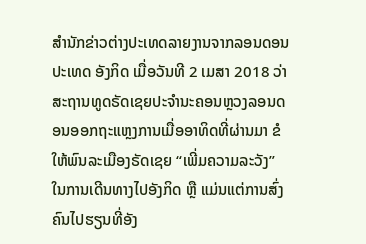ສຳນັກຂ່າວຕ່າງປະເທດລາຍງານຈາກລອນດອນ ປະເທດ ອັງກິດ ເມື່ອວັນທີ 2 ເມສາ 2018 ວ່າ ສະຖານທູດຣັດເຊຍປະຈຳນະຄອນຫຼວງລອນດອນອອກຖະແຫຼງການເມື່ອອາທິດທີ່ຜ່ານມາ ຂໍໃຫ້ພົນລະເມືອງຣັດເຊຍ “ເພີ່ມຄວາມລະວັງ” ໃນການເດີນທາງໄປອັງກິດ ຫຼື ແມ່ນແຕ່ການສົ່ງຄົນໄປຮຽນທີ່ອັງ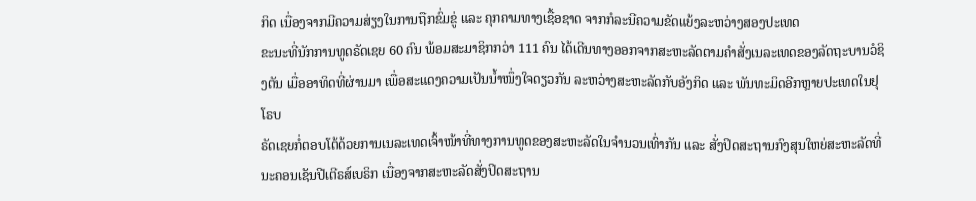ກິດ ເນື່ອງຈາກມີຄວາມສ່ຽງໃນການຖືກຂົ່ມຂູ່ ແລະ ຄຸກຄາມທາງເຊື້ອຊາດ ຈາກກໍລະນີຄວາມຂັດແຍ້ງລະຫວ່າງສອງປະເທດ
ຂະນະທີ່ນັກການທູດຣັດເຊຍ 60 ຄົນ ພ້ອມສະມາຊິກກວ່າ 111 ຄົນ ໄດ້ເດີນທາງອອກຈາກສະຫະລັດຕາມຄຳສັ່ງເນລະເທດຂອງລັດຖະບານວໍຊິງຕັນ ເມື່ອອາທິດທີ່ຜ່ານມາ ເພື່ອສະແດງຄວາມເປັນນ້ຳໜຶ່ງໃຈດຽວກັນ ລະຫວ່າງສະຫະລັດກັບອັງກິດ ແລະ ພັນທະມິດອີກຫຼາຍປະເທດໃນຢຸໂຣບ
ຣັດເຊຍກໍ່ຕອບໂຕ້ດ້ວຍການເນລະເທດເຈົ້າໜ້າທີ່ທາງການທູດຂອງສະຫະລັດໃນຈຳນວນເທົ່າກັນ ແລະ ສັ່ງປິດສະຖານກົງສຸນໃຫຍ່ສະຫະລັດທີ່ນະຄອນເຊັນປີເຕີຣສ໌ເບຣິກ ເນື່ອງຈາກສະຫະລັດສັ່ງປິດສະຖານ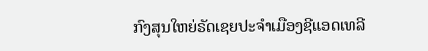ກົງສຸນໃຫຍ່ຣັດເຊຍປະຈຳເມືອງຊີແອດເທລີ